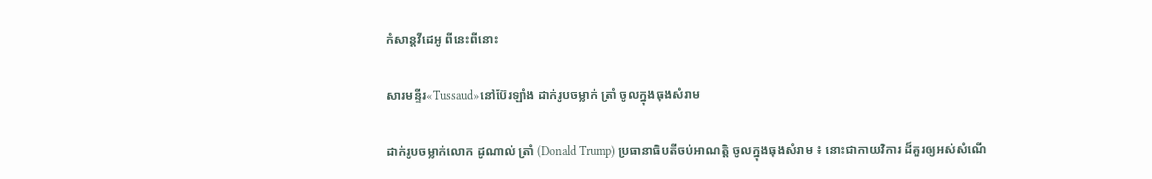កំសាន្ដវីដេអូ ពីនេះពីនោះ

សារមន្ទីរ«Tussaud»នៅប៊ែរឡាំង ដាក់រូបចម្លាក់ ត្រាំ ចូលក្នុងធុងសំរាម

ដាក់រូបចម្លាក់លោក ដូណាល់ ត្រាំ (Donald Trump) ប្រធានាធិបតីចប់អាណត្តិ ចូលក្នុងធុងសំរាម ៖ នោះជាកាយវិការ ដ៏គួរឲ្យអស់សំណើ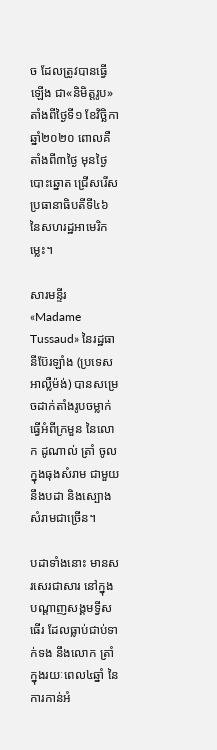ច ដែលត្រូវបានធ្វើឡើង ជា«និមិត្តរូប» តាំងពីថ្ងៃទី១ ខែវិច្ឆិកា ឆ្នាំ២០២០ ពោលគឺតាំងពី៣ថ្ងៃ មុនថ្ងៃបោះឆ្នោត ជ្រើសរើសប្រធានាធិបតីទី៤៦ នៃសហរដ្ឋអាមេរិកម្លេះ។

សារមន្ទីរ «Madame Tussaud» នៃរដ្ឋធានីប៊ែរឡាំង (ប្រទេសអាល្លឺម៉ង់) បានសម្រេចដាក់តាំងរូបចម្លាក់ ធ្វើអំពីក្រមួន នៃលោក ដូណាល់ ត្រាំ ចូលក្នុងធុងសំរាម ជាមួយនឹងបដា និងស្បោងសំរាមជាច្រើន។

បដាទាំងនោះ មានសរសេរជាសារ នៅក្នុងបណ្ដាញសង្គមទ្វីសធើរ ដែលធ្លាប់ជាប់ទាក់ទង នឹងលោក ត្រាំ ក្នុងរយៈពេល៤ឆ្នាំ នៃការកាន់អំ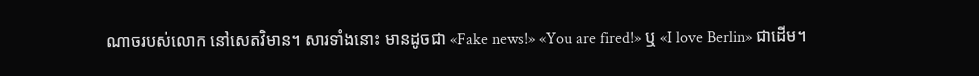ណាចរបស់លោក នៅសេតវិមាន។ សារទាំងនោះ មានដូចជា «Fake news!» «You are fired!» ឬ «I love Berlin» ជាដើម។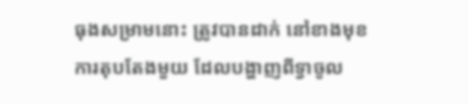ធុងសម្រាមនោះ ត្រូវបានដាក់ នៅខាងមុខការតុបតែងមួយ ដែលបង្ហាញពីទ្វាចូល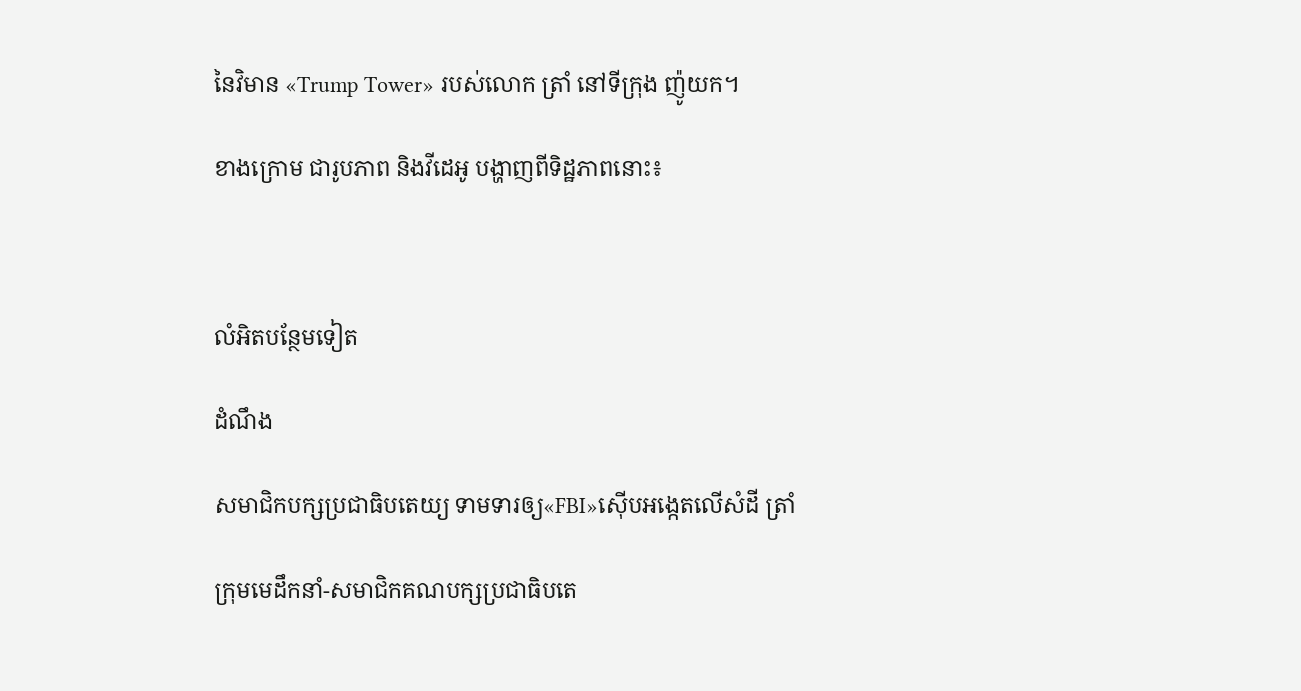នៃវិមាន «Trump Tower» របស់លោក ត្រាំ នៅទីក្រុង ញ៉ូយក។

ខាងក្រោម ជារូបភាព និងវីដេអូ បង្ហាញពីទិដ្ឋភាពនោះ៖



លំអិតបន្ថែមទៀត

ដំណឹង

សមាជិកបក្សប្រជាធិបតេយ្យ ទាមទារឲ្យ«FBI»ស៊ើបអង្កេតលើសំដី ត្រាំ

ក្រុមមេដឹកនាំ-សមាជិកគណបក្សប្រជាធិបតេ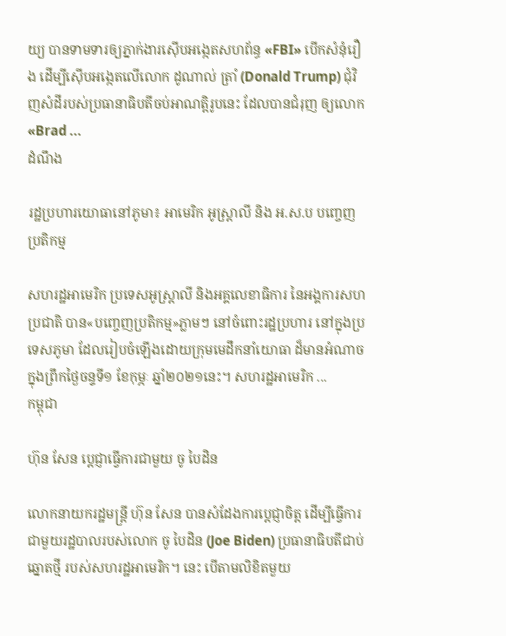យ្យ បានទាមទារឲ្យភ្នាក់ងារស៊ើបអង្កេតសហព័ន្ធ «FBI» បើកសំនុំរឿង ដើម្បីស៊ើបអង្កេតលើលោក ដូណាល់ ត្រាំ (Donald Trump) ជុំវិញសំដីរបស់ប្រធានាធិបតីចប់អាណត្តិរូបនេះ ដែលបានជំរុញ ឲ្យលោក «Brad ...
ដំណឹង

រដ្ឋប្រហារយោធានៅភូមា៖ អាមេរិក អូស្ត្រាលី និង អ.ស.ប បញ្ចេញប្រតិកម្ម

សហរដ្ឋអាមេរិក ប្រទេសអូស្ត្រាលី និងអគ្គលេខាធិការ នៃអង្គការសហប្រជាតិ បាន«បញ្ចេញប្រតិកម្ម»ភ្លាមៗ នៅចំពោះរដ្ឋប្រហារ នៅក្នុងប្រទេសភូមា ដែលរៀបចំឡើងដោយក្រុមមេដឹកនាំយោធា ដ៏មានអំណាច ក្នុងព្រឹកថ្ងៃចន្ទទី១ ខែកុម្ភៈ ឆ្នាំ២០២១នេះ។ សហរដ្ឋអាមេរិក ...
កម្ពុជា

ហ៊ុន សែន ប្ដេជ្ញាធ្វើការជាមួយ ចូ បៃដិន

លោកនាយករដ្ឋមន្ត្រី ហ៊ុន សែន បានសំដែងការប្ដេជ្ញាចិត្ត ដើម្បីធ្វើការជាមួយរដ្ឋបាលរបស់លោក ចូ បៃដិន (Joe Biden) ប្រធានាធិបតីជាប់ឆ្នោតថ្មី របស់សហរដ្ឋអាមេរិក។ នេះ បើតាមលិខិតមួយ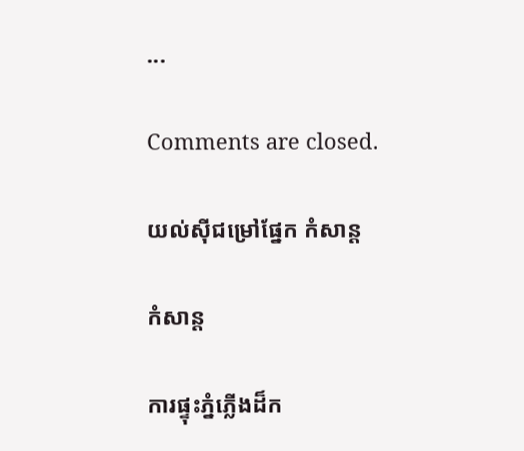...

Comments are closed.

យល់ស៊ីជម្រៅផ្នែក កំសាន្ដ

កំសាន្ដ

ការផ្ទុះភ្នំភ្លើងដ៏ក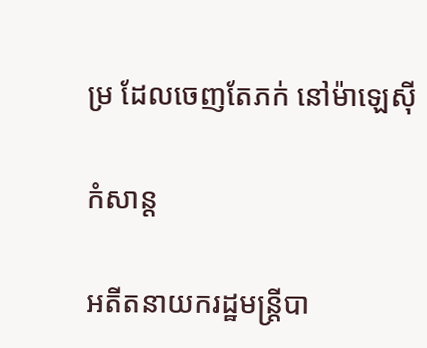ម្រ ដែលចេញតែភក់ នៅម៉ាឡេស៊ី

កំសាន្ដ

អតីតនាយករដ្ឋមន្ត្រីបា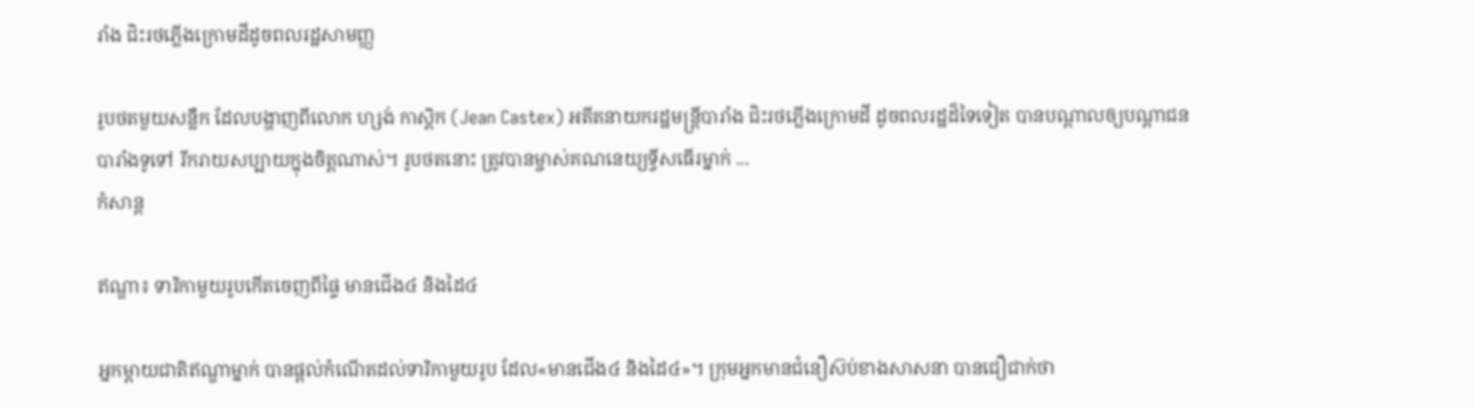រាំង ជិះរថភ្លើងក្រោមដីដូចពលរដ្ឋសាមញ្ញ

រូបថតមួយសន្លឹក ដែលបង្ហាញពីលោក ហ្សង់ កាស្ដិក (Jean Castex) អតីតនាយករដ្ឋមន្ត្រីបារាំង ជិះរថភ្លើងក្រោមដី ដូចពលរដ្ឋដ៏ទៃទៀត បានបណ្ដាលឲ្យបណ្ដាជនបារាំងទូទៅ រីករាយសប្បាយក្នុងចិត្តណាស់។ រូបថតនោះ ត្រូវបានម្ចាស់គណនេយ្យទ្វីសធើរម្នាក់ ...
កំសាន្ដ

ឥណ្ឌា៖ ទារិកាមួយរូបកើតចេញពីផ្ទៃ មានជើង៤ និងដៃ៤

អ្នកម្ដាយជាតិឥណ្ឌាម្នាក់ បានផ្ដល់កំណើតដល់ទារិកាមួយរូប ដែល«មានជើង៤ និងដៃ៤»។ ក្រុមអ្នកមានជំនឿស៊ប់ខាងសាសនា បានជឿជាក់ថា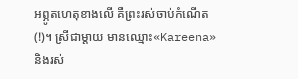អព្ភូតហេតុខាងលើ គឺព្រះរស់ចាប់កំណើត (!)។ ស្រីជាម្ដាយ មានឈ្មោះ«Kareena» និងរស់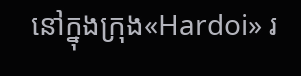នៅក្នុងក្រុង«Hardoi» រ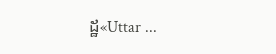ដ្ឋ«Uttar ...